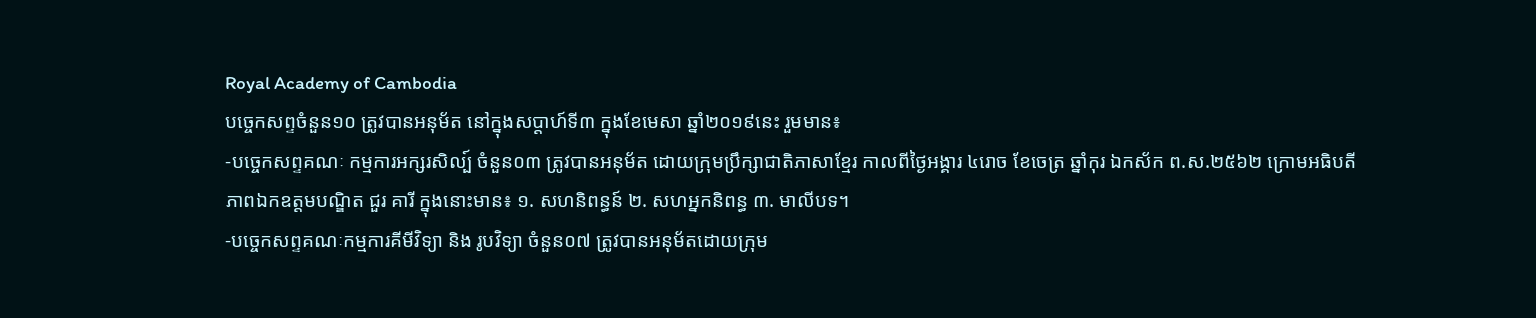Royal Academy of Cambodia
បច្ចេកសព្ទចំនួន១០ ត្រូវបានអនុម័ត នៅក្នុងសប្តាហ៍ទី៣ ក្នុងខែមេសា ឆ្នាំ២០១៩នេះ រួមមាន៖
-បច្ចេកសព្ទគណៈ កម្មការអក្សរសិល្ប៍ ចំនួន០៣ ត្រូវបានអនុម័ត ដោយក្រុមប្រឹក្សាជាតិភាសាខ្មែរ កាលពីថ្ងៃអង្គារ ៤រោច ខែចេត្រ ឆ្នាំកុរ ឯកស័ក ព.ស.២៥៦២ ក្រោមអធិបតីភាពឯកឧត្តមបណ្ឌិត ជួរ គារី ក្នុងនោះមាន៖ ១. សហនិពន្ធន៍ ២. សហអ្នកនិពន្ធ ៣. មាលីបទ។
-បច្ចេកសព្ទគណៈកម្មការគីមីវិទ្យា និង រូបវិទ្យា ចំនួន០៧ ត្រូវបានអនុម័តដោយក្រុម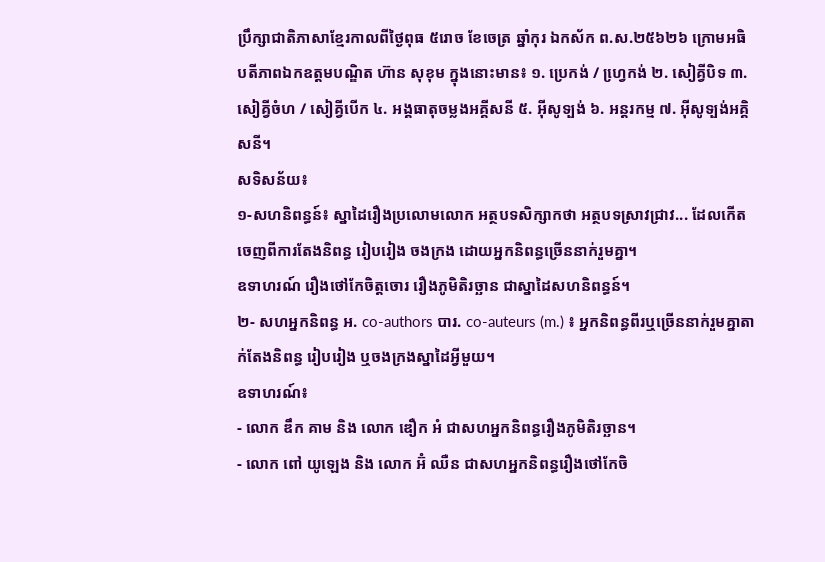ប្រឹក្សាជាតិភាសាខ្មែរកាលពីថ្ងៃពុធ ៥រោច ខែចេត្រ ឆ្នាំកុរ ឯកស័ក ព.ស.២៥៦២៦ ក្រោមអធិបតីភាពឯកឧត្តមបណ្ឌិត ហ៊ាន សុខុម ក្នុងនោះមាន៖ ១. ប្រេកង់ / ហ្វេ្រកង់ ២. សៀគ្វីបិទ ៣. សៀគ្វីចំហ / សៀគ្វីបើក ៤. អង្គធាតុចម្លងអគ្គីសនី ៥. អ៊ីសូទ្បង់ ៦. អន្តរកម្ម ៧. អ៊ីសូទ្បង់អគ្គិសនី។
សទិសន័យ៖
១-សហនិពន្ធន៍៖ ស្នាដៃរឿងប្រលោមលោក អត្ថបទសិក្សាកថា អត្ថបទស្រាវជ្រាវ... ដែលកើតចេញពីការតែងនិពន្ធ រៀបរៀង ចងក្រង ដោយអ្នកនិពន្ធច្រើននាក់រួមគ្នា។
ឧទាហរណ៍ រឿងថៅកែចិត្តចោរ រឿងភូមិតិរច្ឆាន ជាស្នាដៃសហនិពន្ធន៍។
២- សហអ្នកនិពន្ធ អ. co-authors បារ. co-auteurs (m.) ៖ អ្នកនិពន្ធពីរឬច្រើននាក់រួមគ្នាតាក់តែងនិពន្ធ រៀបរៀង ឬចងក្រងស្នាដៃអ្វីមួយ។
ឧទាហរណ៍៖
- លោក ឌឹក គាម និង លោក ឌឿក អំ ជាសហអ្នកនិពន្ធរឿងភូមិតិរច្ឆាន។
- លោក ពៅ យូឡេង និង លោក អ៊ំ ឈឺន ជាសហអ្នកនិពន្ធរឿងថៅកែចិ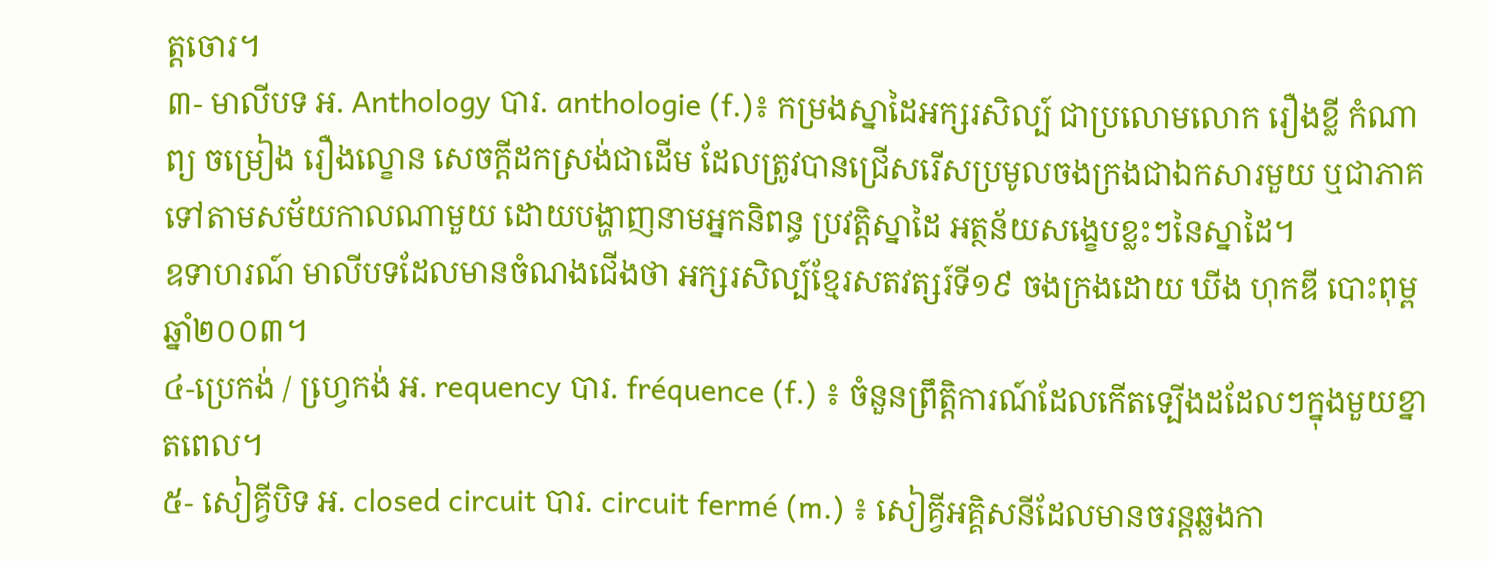ត្តចោរ។
៣- មាលីបទ អ. Anthology បារ. anthologie (f.)៖ កម្រងស្នាដៃអក្សរសិល្ប៍ ជាប្រលោមលោក រឿងខ្លី កំណាព្យ ចម្រៀង រឿងល្ខោន សេចក្តីដកស្រង់ជាដើម ដែលត្រូវបានជ្រើសរើសប្រមូលចងក្រងជាឯកសារមួយ ឬជាភាគទៅតាមសម័យកាលណាមួយ ដោយបង្ហាញនាមអ្នកនិពន្ធ ប្រវត្តិស្នាដៃ អត្ថន័យសង្ខេបខ្លះៗនៃស្នាដៃ។
ឧទាហរណ៍ មាលីបទដែលមានចំណងជើងថា អក្សរសិល្ប៍ខ្មែរសតវត្សរ៍ទី១៩ ចងក្រងដោយ ឃីង ហុកឌី បោះពុម្ពឆ្នាំ២០០៣។
៤-ប្រេកង់ / ហ្វេ្រកង់ អ. requency បារ. fréquence (f.) ៖ ចំនួនព្រឹត្តិការណ៍ដែលកើតទ្បើងដដែលៗក្នុងមួយខ្នាតពេល។
៥- សៀគ្វីបិទ អ. closed circuit បារ. circuit fermé (m.) ៖ សៀគ្វីអគ្គិសនីដែលមានចរន្តឆ្លងកា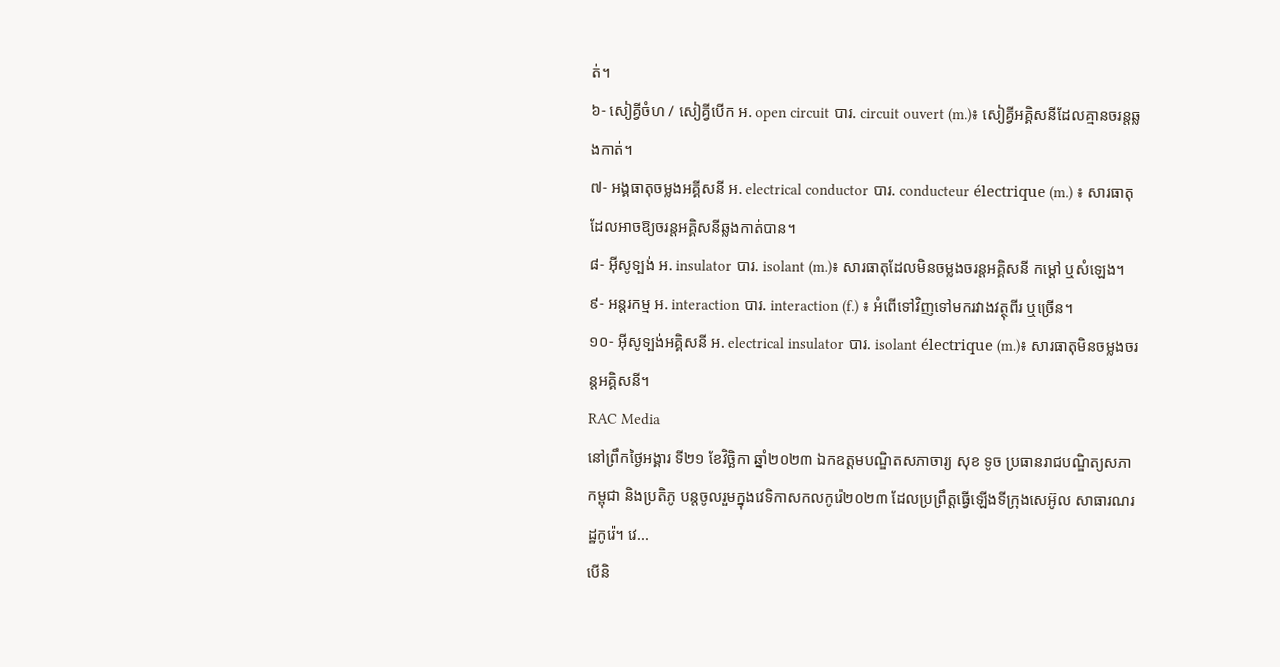ត់។
៦- សៀគ្វីចំហ / សៀគ្វីបើក អ. open circuit បារ. circuit ouvert (m.)៖ សៀគ្វីអគ្គិសនីដែលគ្មានចរន្តឆ្លងកាត់។
៧- អង្គធាតុចម្លងអគ្គីសនី អ. electrical conductor បារ. conducteur électrique (m.) ៖ សារធាតុដែលអាចឱ្យចរន្តអគ្គិសនីឆ្លងកាត់បាន។
៨- អ៊ីសូទ្បង់ អ. insulator បារ. isolant (m.)៖ សារធាតុដែលមិនចម្លងចរន្តអគ្គិសនី កម្តៅ ឬសំឡេង។
៩- អន្តរកម្ម អ. interaction បារ. interaction (f.) ៖ អំពើទៅវិញទៅមករវាងវត្ថុពីរ ឬច្រើន។
១០- អ៊ីសូទ្បង់អគ្គិសនី អ. electrical insulator បារ. isolant électrique (m.)៖ សារធាតុមិនចម្លងចរន្តអគ្គិសនី។
RAC Media
នៅព្រឹកថ្ងៃអង្គារ ទី២១ ខែវិច្ឆិកា ឆ្នាំ២០២៣ ឯកឧត្តមបណ្ឌិតសភាចារ្យ សុខ ទូច ប្រធានរាជបណ្ឌិត្យសភាកម្ពុជា និងប្រតិភូ បន្តចូលរួមក្នុងវេទិកាសកលកូរ៉េ២០២៣ ដែលប្រព្រឹត្តធ្វើឡើងទីក្រុងសេអ៊ូល សាធារណរដ្ឋកូរ៉េ។ វេ...
បើនិ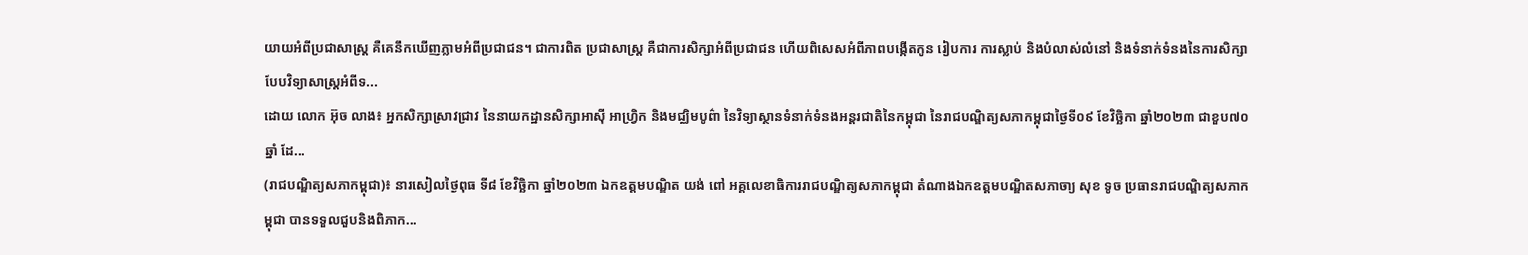យាយអំពីប្រជាសាស្រ្ត គឺគេនឹកឃើញភ្លាមអំពីប្រជាជន។ ជាការពិត ប្រជាសាស្រ្ត គឺជាការសិក្សាអំពីប្រជាជន ហើយពិសេសអំពីភាពបង្កើតកូន រៀបការ ការស្លាប់ និងបំលាស់លំនៅ និងទំនាក់ទំនងនៃការសិក្សាបែបវិទ្យាសាស្រ្តអំពីទ...
ដោយ លោក អ៊ុច លាង៖ អ្នកសិក្សាស្រាវជ្រាវ នៃនាយកដ្ឋានសិក្សាអាស៊ី អាហ្វ្រិក និងមជ្ឈិមបូព៌ា នៃវិទ្យាស្ថានទំនាក់ទំនងអន្តរជាតិនៃកម្ពុជា នៃរាជបណ្ឌិត្យសភាកម្ពុជាថ្ងៃទី០៩ ខែវិច្ឆិកា ឆ្នាំ២០២៣ ជាខួប៧០ឆ្នាំ ដែ...
(រាជបណ្ឌិត្យសភាកម្ពុជា)៖ នារសៀលថ្ងៃពុធ ទី៨ ខែវិច្ឆិកា ឆ្នាំ២០២៣ ឯកឧត្ដមបណ្ឌិត យង់ ពៅ អគ្គលេខាធិការរាជបណ្ឌិត្យសភាកម្ពុជា តំណាងឯកឧត្ដមបណ្ឌិតសភាចា្យ សុខ ទូច ប្រធានរាជបណ្ឌិត្យសភាកម្ពុជា បានទទួលជួបនិងពិភាក...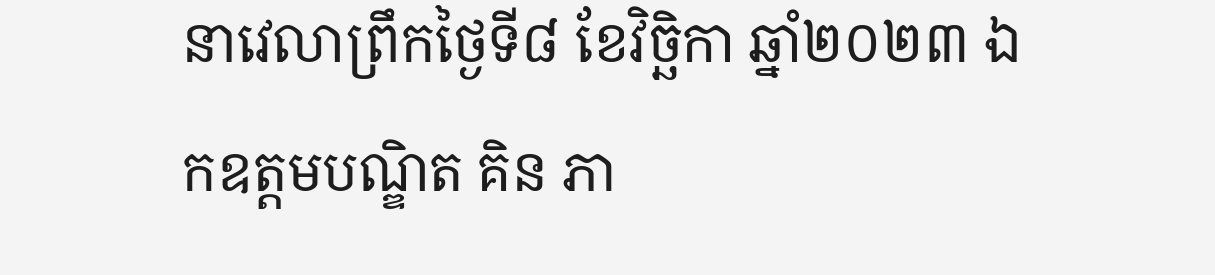នាវេលាព្រឹកថ្ងៃទី៨ ខែវិច្ឆិកា ឆ្នាំ២០២៣ ឯកឧត្ដមបណ្ឌិត គិន ភា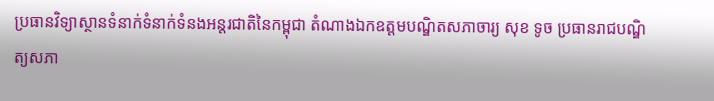ប្រធានវិទ្យាស្ថានទំនាក់ទំនាក់ទំនងអន្តរជាតិនៃកម្ពុជា តំណាងឯកឧត្ដមបណ្ឌិតសភាចារ្យ សុខ ទូច ប្រធានរាជបណ្ឌិត្យសភា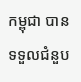កម្ពុជា បានទទួលជំនួប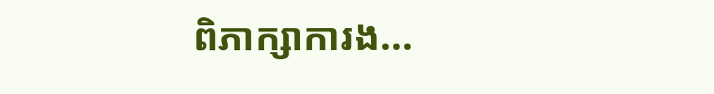ពិភាក្សាការង...